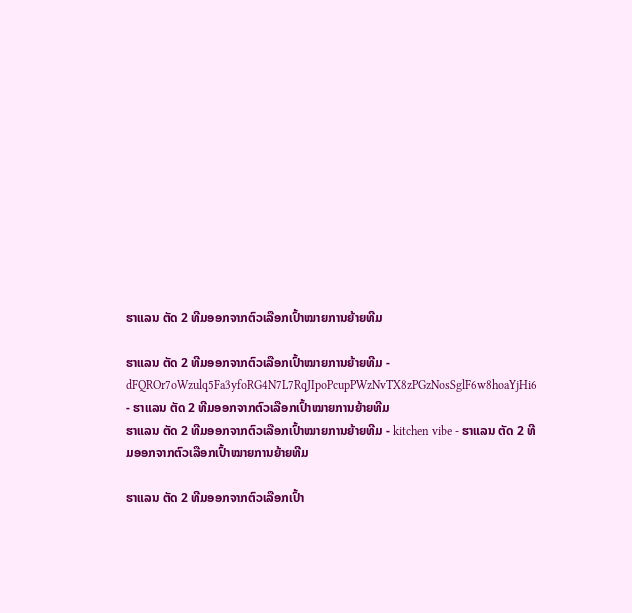ຮາແລນ ຕັດ 2 ທີມອອກຈາກຕົວເລືອກເປົ້າໝາຍການຍ້າຍທີມ

ຮາແລນ ຕັດ 2 ທີມອອກຈາກຕົວເລືອກເປົ້າໝາຍການຍ້າຍທີມ - dFQROr7oWzulq5Fa3yfoRG4N7L7RqJIpoPcupPWzNvTX8zPGzNosSglF6w8hoaYjHi6 - ຮາແລນ ຕັດ 2 ທີມອອກຈາກຕົວເລືອກເປົ້າໝາຍການຍ້າຍທີມ
ຮາແລນ ຕັດ 2 ທີມອອກຈາກຕົວເລືອກເປົ້າໝາຍການຍ້າຍທີມ - kitchen vibe - ຮາແລນ ຕັດ 2 ທີມອອກຈາກຕົວເລືອກເປົ້າໝາຍການຍ້າຍທີມ

ຮາແລນ ຕັດ 2 ທີມອອກຈາກຕົວເລືອກເປົ້າ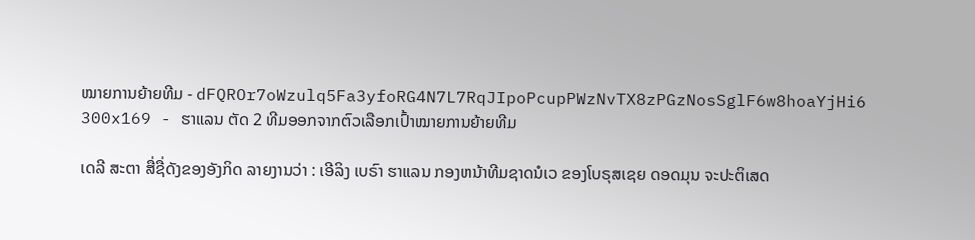ໝາຍການຍ້າຍທີມ - dFQROr7oWzulq5Fa3yfoRG4N7L7RqJIpoPcupPWzNvTX8zPGzNosSglF6w8hoaYjHi6 300x169 - ຮາແລນ ຕັດ 2 ທີມອອກຈາກຕົວເລືອກເປົ້າໝາຍການຍ້າຍທີມ

ເດລີ ສະຕາ ສື່ຊື່ດັງຂອງອັງກິດ ລາຍງານວ່າ : ເອີລິງ ເບຣົາ ຮາແລນ ກອງຫນ້າທີມຊາດນໍເວ ຂອງໂບຣຸສເຊຍ ດອດມຸນ ຈະປະຕິເສດ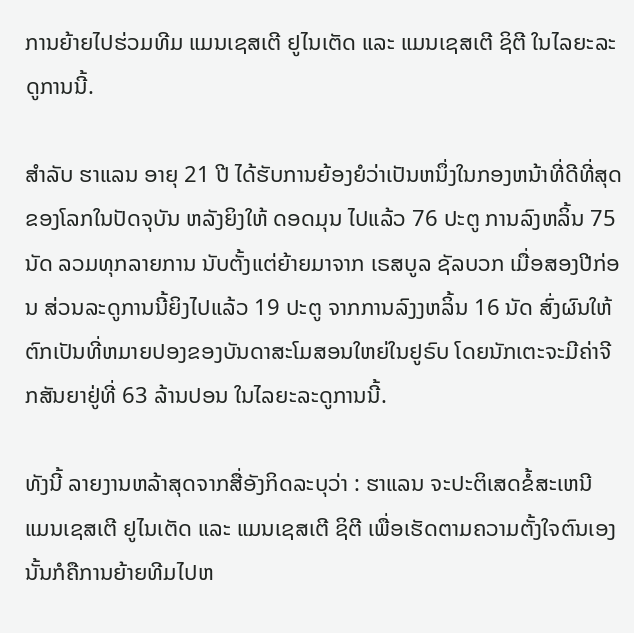ການຍ້າຍໄປຮ່ວມທີມ ແມນເຊສເຕີ ຢູໄນເຕັດ ແລະ ແມນເຊສເຕີ ຊິຕີ ໃນໄລຍະລະດູການນີ້.

ສຳລັບ ຮາແລນ ອາຍຸ 21 ປີ ໄດ້ຮັບການຍ້ອງຍໍວ່າເປັນຫນຶ່ງໃນກອງຫນ້າທີ່ດີທີ່ສຸດຂອງໂລກໃນປັດຈຸບັນ ຫລັງຍິງໃຫ້ ດອດມຸນ ໄປແລ້ວ 76 ປະຕູ ການລົງຫລິ້ນ 75 ນັດ ລວມທຸກລາຍການ ນັບຕັ້ງແຕ່ຍ້າຍມາຈາກ ເຣສບູລ ຊັລບວກ ເມື່ອສອງປີກ່ອນ ສ່ວນລະດູການນີ້ຍິງໄປແລ້ວ 19 ປະຕູ ຈາກການລົງງຫລິ້ນ 16 ນັດ ສົ່ງຜົນໃຫ້ຕົກເປັນທີ່ຫມາຍປອງຂອງບັນດາສະໂມສອນໃຫຍ່ໃນຢູຣົບ ໂດຍນັກເຕະຈະມີຄ່າຈີກສັນຍາຢູ່ທີ່ 63 ລ້ານປອນ ໃນໄລຍະລະດູການນີ້.

ທັງນີ້ ລາຍງານຫລ້າສຸດຈາກສື່ອັງກິດລະບຸວ່າ : ຮາແລນ ຈະປະຕິເສດຂໍ້ສະເຫນີ ແມນເຊສເຕີ ຢູໄນເຕັດ ແລະ ແມນເຊສເຕີ ຊິຕີ ເພື່ອເຮັດຕາມຄວາມຕັ້ງໃຈຕົນເອງ ນັ້ນກໍຄືການຍ້າຍທີມໄປຫ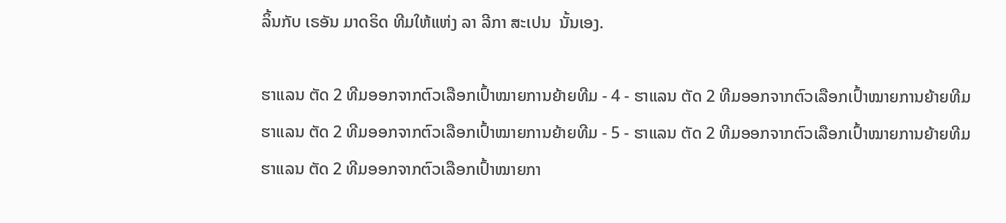ລິ້ນກັບ ເຣອັນ ມາດຣິດ ທີມໃຫ້ແຫ່ງ ລາ ລີກາ ສະເປນ  ນັ້ນເອງ.

ຮາແລນ ຕັດ 2 ທີມອອກຈາກຕົວເລືອກເປົ້າໝາຍການຍ້າຍທີມ - 4 - ຮາແລນ ຕັດ 2 ທີມອອກຈາກຕົວເລືອກເປົ້າໝາຍການຍ້າຍທີມ
ຮາແລນ ຕັດ 2 ທີມອອກຈາກຕົວເລືອກເປົ້າໝາຍການຍ້າຍທີມ - 5 - ຮາແລນ ຕັດ 2 ທີມອອກຈາກຕົວເລືອກເປົ້າໝາຍການຍ້າຍທີມ
ຮາແລນ ຕັດ 2 ທີມອອກຈາກຕົວເລືອກເປົ້າໝາຍກາ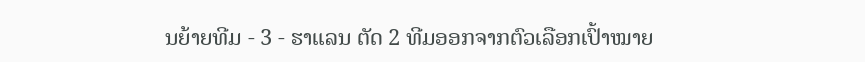ນຍ້າຍທີມ - 3 - ຮາແລນ ຕັດ 2 ທີມອອກຈາກຕົວເລືອກເປົ້າໝາຍ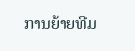ການຍ້າຍທີມ